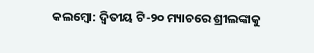କଲମ୍ବୋ: ଦ୍ବିତୀୟ ଟି-୨୦ ମ୍ୟାଚରେ ଶ୍ରୀଲଙ୍କାକୁ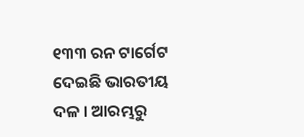୧୩୩ ରନ ଟାର୍ଗେଟ ଦେଇଛି ଭାରତୀୟ ଦଳ । ଆରମ୍ଭରୁ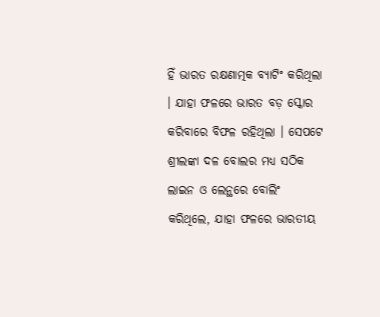ହିଁ ଭାରତ ରକ୍ଷଣାତ୍ମକ ବ୍ୟାଟିଂ କରିଥିଲା । ଯାହା ଫଳରେ ଭାରତ ବଡ଼ ସ୍କୋର କରିବାରେ ବିଫଳ ରହିଥିଲା । ସେପଟେ ଶ୍ରୀଲଙ୍କା ଦଳ ବୋଲର ମଧ୍ୟ ସଠିକ ଲାଇନ ଓ ଲେନ୍ଥରେ ବୋଲିଂ କରିଥିଲେ, ଯାହା ଫଳରେ ଭାରତୀୟ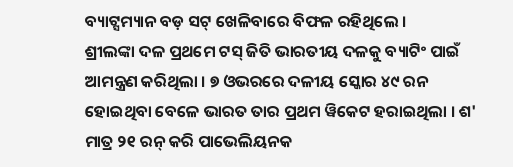ବ୍ୟାଟ୍ସମ୍ୟାନ ବଡ଼ ସଟ୍ ଖେଳିବାରେ ବିଫଳ ରହିଥିଲେ ।
ଶ୍ରୀଲଙ୍କା ଦଳ ପ୍ରଥମେ ଟସ୍ ଜିତି ଭାରତୀୟ ଦଳକୁ ବ୍ୟାଟିଂ ପାଇଁ ଆମନ୍ତ୍ରଣ କରିଥିଲା । ୭ ଓଭରରେ ଦଳୀୟ ସ୍କୋର ୪୯ ରନ ହୋଇଥିବା ବେଳେ ଭାରତ ତାର ପ୍ରଥମ ୱିକେଟ ହରାଇଥିଲା । ଶ' ମାତ୍ର ୨୧ ରନ୍ କରି ପାଭେଲିୟନକ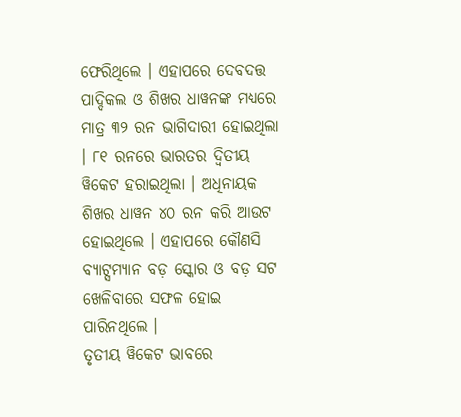ଫେରିଥିଲେ । ଏହାପରେ ଦେବଦତ୍ତ ପାଦ୍ଦିକଲ ଓ ଶିଖର ଧାୱନଙ୍କ ମଧ୍ୟରେ ମାତ୍ର ୩୨ ରନ ଭାଗିଦାରୀ ହୋଇଥିଲା । ୮୧ ରନରେ ଭାରତର ଦ୍ବିତୀୟ ୱିକେଟ ହରାଇଥିଲା । ଅଧିନାୟକ ଶିଖର ଧାୱନ ୪୦ ରନ କରି ଆଉଟ ହୋଇଥିଲେ । ଏହାପରେ କୌଣସି ବ୍ୟାଟ୍ସମ୍ୟାନ ବଡ଼ ସ୍କୋର ଓ ବଡ଼ ସଟ ଖେଳିବାରେ ସଫଳ ହୋଇ ପାରିନଥିଲେ ।
ତୃତୀୟ ୱିକେଟ ଭାବରେ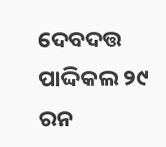ଦେବଦତ୍ତ ପାଦ୍ଦିକଲ ୨୯ ରନ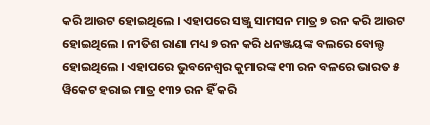କରି ଆଉଟ ହୋଇଥିଲେ । ଏହାପରେ ସଞ୍ଜୁ ସାମସନ ମାତ୍ର ୭ ରନ କରି ଆଉଟ ହୋଇଥିଲେ । ନୀତିଶ ରାଣା ମଧ୍ୟ ୭ ରନ କରି ଧନଞ୍ଜୟଙ୍କ ବଲରେ ବୋଲ୍ଡ ହୋଇଥିଲେ । ଏହାପରେ ଭୁବନେଶ୍ବର କୁମାରଙ୍କ ୧୩ ରନ ବଳରେ ଭାରତ ୫ ୱିକେଟ ହରାଇ ମାତ୍ର ୧୩୨ ରନ ହିଁ କରି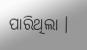ପାରିଥିଲା ।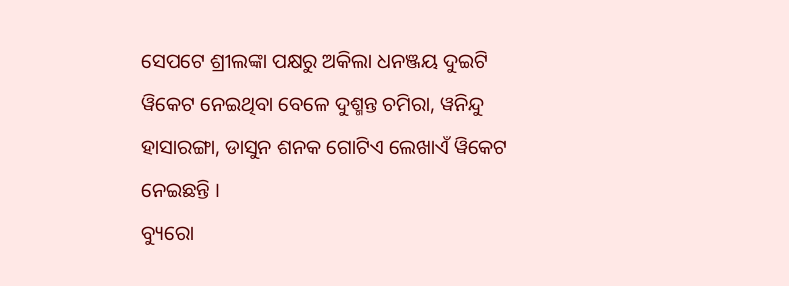ସେପଟେ ଶ୍ରୀଲଙ୍କା ପକ୍ଷରୁ ଅକିଲା ଧନଞ୍ଜୟ ଦୁଇଟି ୱିକେଟ ନେଇଥିବା ବେଳେ ଦୁଶ୍ମନ୍ତ ଚମିରା, ୱନିନ୍ଦୁ ହାସାରଙ୍ଗା, ଡାସୁନ ଶନକ ଗୋଟିଏ ଲେଖାଏଁ ୱିକେଟ ନେଇଛନ୍ତି ।
ବ୍ୟୁରୋ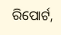ରିପୋର୍ଟ,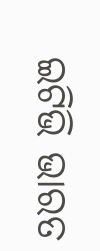ଇଟିଭି ଭାରତ